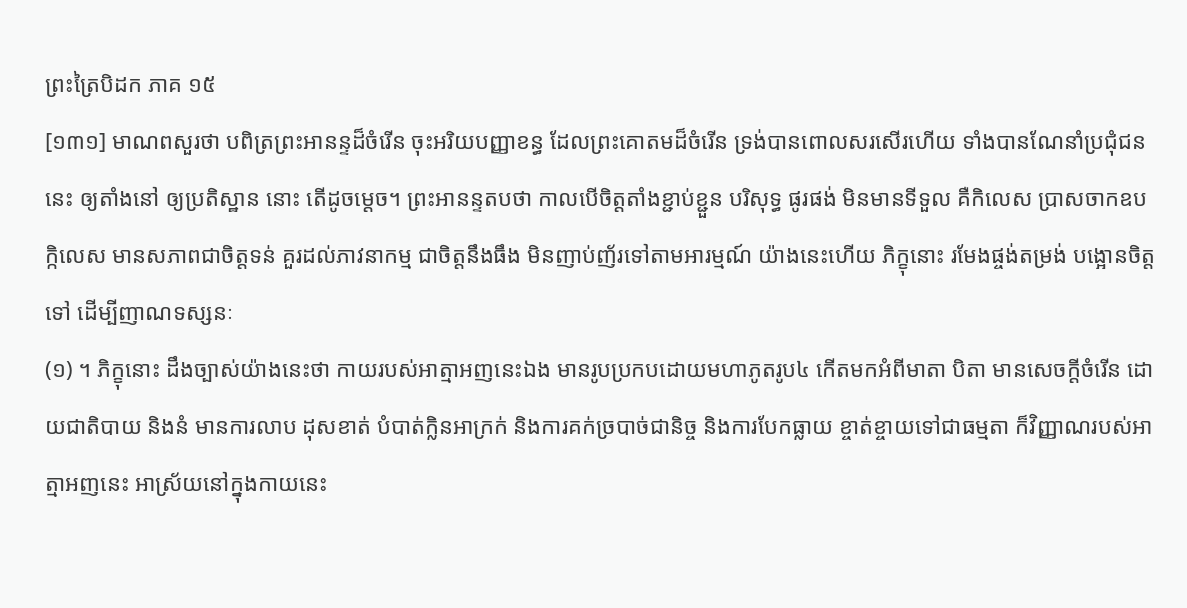ព្រះត្រៃបិដក ភាគ ១៥
[១៣១] មាណពសួរថា បពិត្រព្រះអានន្ទដ៏ចំរើន ចុះអរិយបញ្ញាខន្ធ ដែលព្រះគោតមដ៏ចំរើន ទ្រង់បានពោលសរសើរហើយ ទាំងបានណែនាំប្រជុំជននេះ ឲ្យតាំងនៅ ឲ្យប្រតិស្ឋាន នោះ តើដូចម្តេច។ ព្រះអានន្ទតបថា កាលបើចិត្តតាំងខ្ជាប់ខ្ជួន បរិសុទ្ធ ផូរផង់ មិនមានទីទួល គឺកិលេស ប្រាសចាកឧបក្កិលេស មានសភាពជាចិត្តទន់ គួរដល់ភាវនាកម្ម ជាចិត្តនឹងធឹង មិនញាប់ញ័រទៅតាមអារម្មណ៍ យ៉ាងនេះហើយ ភិក្ខុនោះ រមែងផ្ចង់តម្រង់ បង្អោនចិត្តទៅ ដើម្បីញាណទស្សនៈ
(១) ។ ភិក្ខុនោះ ដឹងច្បាស់យ៉ាងនេះថា កាយរបស់អាត្មាអញនេះឯង មានរូបប្រកបដោយមហាភូតរូប៤ កើតមកអំពីមាតា បិតា មានសេចក្តីចំរើន ដោយជាតិបាយ និងនំ មានការលាប ដុសខាត់ បំបាត់ក្លិនអាក្រក់ និងការគក់ច្របាច់ជានិច្ច និងការបែកធ្លាយ ខ្ចាត់ខ្ចាយទៅជាធម្មតា ក៏វិញ្ញាណរបស់អាត្មាអញនេះ អាស្រ័យនៅក្នុងកាយនេះ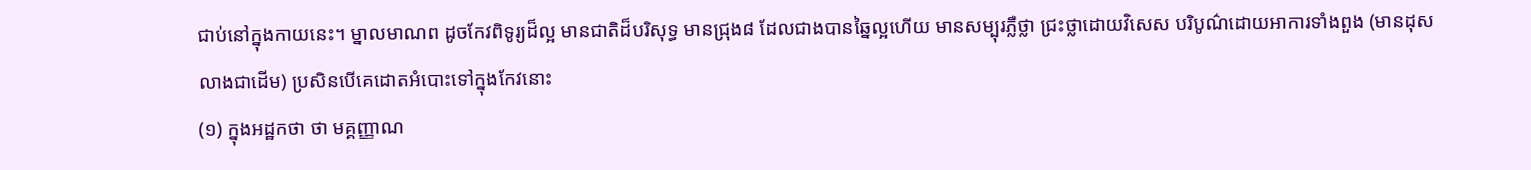ជាប់នៅក្នុងកាយនេះ។ ម្នាលមាណព ដូចកែវពិទូរ្យដ៏ល្អ មានជាតិដ៏បរិសុទ្ធ មានជ្រុង៨ ដែលជាងបានឆ្នៃល្អហើយ មានសម្បុរភ្លឺថ្លា ជ្រះថ្លាដោយវិសេស បរិបូណ៌ដោយអាការទាំងពួង (មានដុសលាងជាដើម) ប្រសិនបើគេដោតអំបោះទៅក្នុងកែវនោះ
(១) ក្នុងអដ្ឋកថា ថា មគ្គញ្ញាណ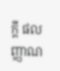ក្តី ផលញ្ញាណ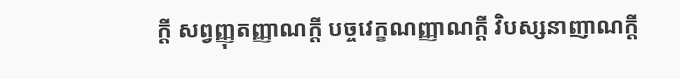ក្តី សព្វញ្ញុតញ្ញាណក្តី បច្ចវេក្ខណញ្ញាណក្តី វិបស្សនាញាណក្តី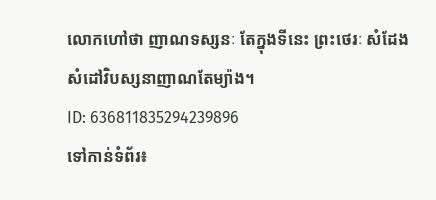លោកហៅថា ញាណទស្សនៈ តែក្នុងទីនេះ ព្រះថេរៈ សំដែងសំដៅវិបស្សនាញាណតែម្យ៉ាង។
ID: 636811835294239896
ទៅកាន់ទំព័រ៖